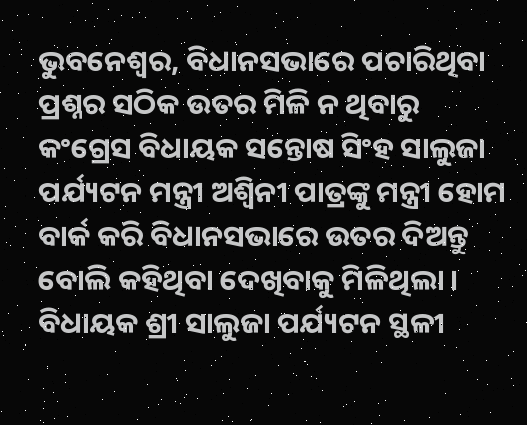ଭୁବନେଶ୍ୱର, ବିଧାନସଭାରେ ପଚାରିଥିବା ପ୍ରଶ୍ନର ସଠିକ ଉତର ମିଳି ନ ଥିବାରୁ କଂଗ୍ରେସ ବିଧାୟକ ସନ୍ତୋଷ ସିଂହ ସାଲୁଜା ପର୍ଯ୍ୟଟନ ମନ୍ତ୍ରୀ ଅଶ୍ୱିନୀ ପାତ୍ରଙ୍କୁ ମନ୍ତ୍ରୀ ହୋମ ବାର୍କ କରି ବିଧାନସଭାରେ ଉତର ଦିଅନ୍ତୁ ବୋଲି କହିଥିବା ଦେଖିବାକୁ ମିଳିଥିଲା ।
ବିଧାୟକ ଶ୍ରୀ ସାଲୁଜା ପର୍ଯ୍ୟଟନ ସ୍ଥଳୀ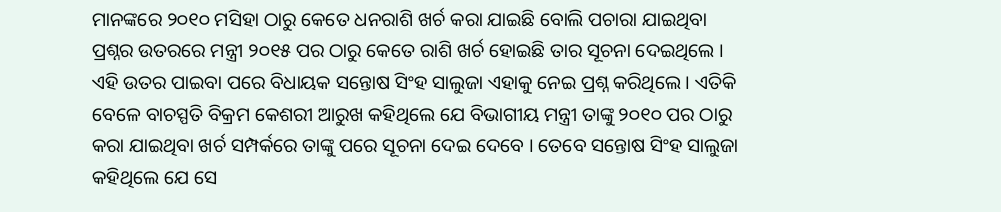ମାନଙ୍କରେ ୨୦୧୦ ମସିହା ଠାରୁ କେତେ ଧନରାଶି ଖର୍ଚ କରା ଯାଇଛି ବୋଲି ପଚାରା ଯାଇଥିବା ପ୍ରଶ୍ନର ଉତରରେ ମନ୍ତ୍ରୀ ୨୦୧୫ ପର ଠାରୁ କେତେ ରାଶି ଖର୍ଚ ହୋଇଛି ତାର ସୂଚନା ଦେଇଥିଲେ । ଏହି ଉତର ପାଇବା ପରେ ବିଧାୟକ ସନ୍ତୋଷ ସିଂହ ସାଲୁଜା ଏହାକୁ ନେଇ ପ୍ରଶ୍ନ କରିଥିଲେ । ଏତିକି ବେଳେ ବାଚସ୍ପତି ବିକ୍ରମ କେଶରୀ ଆରୁଖ କହିଥିଲେ ଯେ ବିଭାଗୀୟ ମନ୍ତ୍ରୀ ତାଙ୍କୁ ୨୦୧୦ ପର ଠାରୁ କରା ଯାଇଥିବା ଖର୍ଚ ସମ୍ପର୍କରେ ତାଙ୍କୁ ପରେ ସୂଚନା ଦେଇ ଦେବେ । ତେବେ ସନ୍ତୋଷ ସିଂହ ସାଲୁଜା କହିଥିଲେ ଯେ ସେ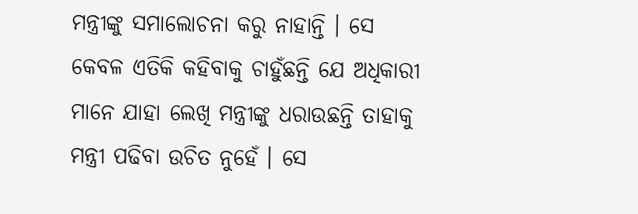ମନ୍ତ୍ରୀଙ୍କୁ ସମାଲୋଚନା କରୁ ନାହାନ୍ତି । ସେ କେବଳ ଏତିକି କହିବାକୁ ଚାହୁଁଛନ୍ତି ଯେ ଅଧିକାରୀ ମାନେ ଯାହା ଲେଖି ମନ୍ତ୍ରୀଙ୍କୁ ଧରାଉଛନ୍ତି ତାହାକୁ ମନ୍ତ୍ରୀ ପଢିବା ଉଚିତ ନୁହେଁ । ସେ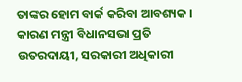ତାଙ୍କର ହୋମ ବାର୍କ କରିବା ଆବଶ୍ୟକ । କାରଣ ମନ୍ତ୍ରୀ ବିଧାନସଭା ପ୍ରତି ଉତରଦାୟୀ, ସରକାରୀ ଅଧିକାରୀ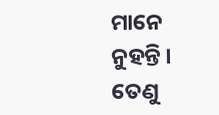ମାନେ ନୁହନ୍ତି । ତେଣୁ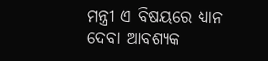ମନ୍ତ୍ରୀ ଏ ବିଷୟରେ ଧ୍ୟାନ ଦେବା ଆବଶ୍ୟକ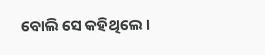ବୋଲି ସେ କହିଥିଲେ ।